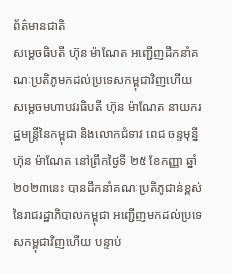ព័ត៌មានជាតិ
សម្តេចធិបតី ហ៊ុន ម៉ាណែត អញ្ជើញដឹកនាំគណៈប្រតិភូមកដល់ប្រទេសកម្ពុជាវិញហើយ
សម្តេចមហាបវរធិបតី ហ៊ុន ម៉ាណែត នាយករដ្ឋមន្ត្រីនៃកម្ពុជា និងលោកជំទាវ ពេជ ចន្ទមុន្នី ហ៊ុន ម៉ាណែត នៅព្រឹកថ្ងៃទី ២៥ ខែកញ្ញា ឆ្នាំ ២០២៣នេះ បានដឹកនាំគណៈប្រតិភូជាន់ខ្ពស់ នៃរាជរដ្ឋាភិបាលកម្ពុជា អញ្ជើញមកដល់ប្រទេសកម្ពុជាវិញហើយ បន្ទាប់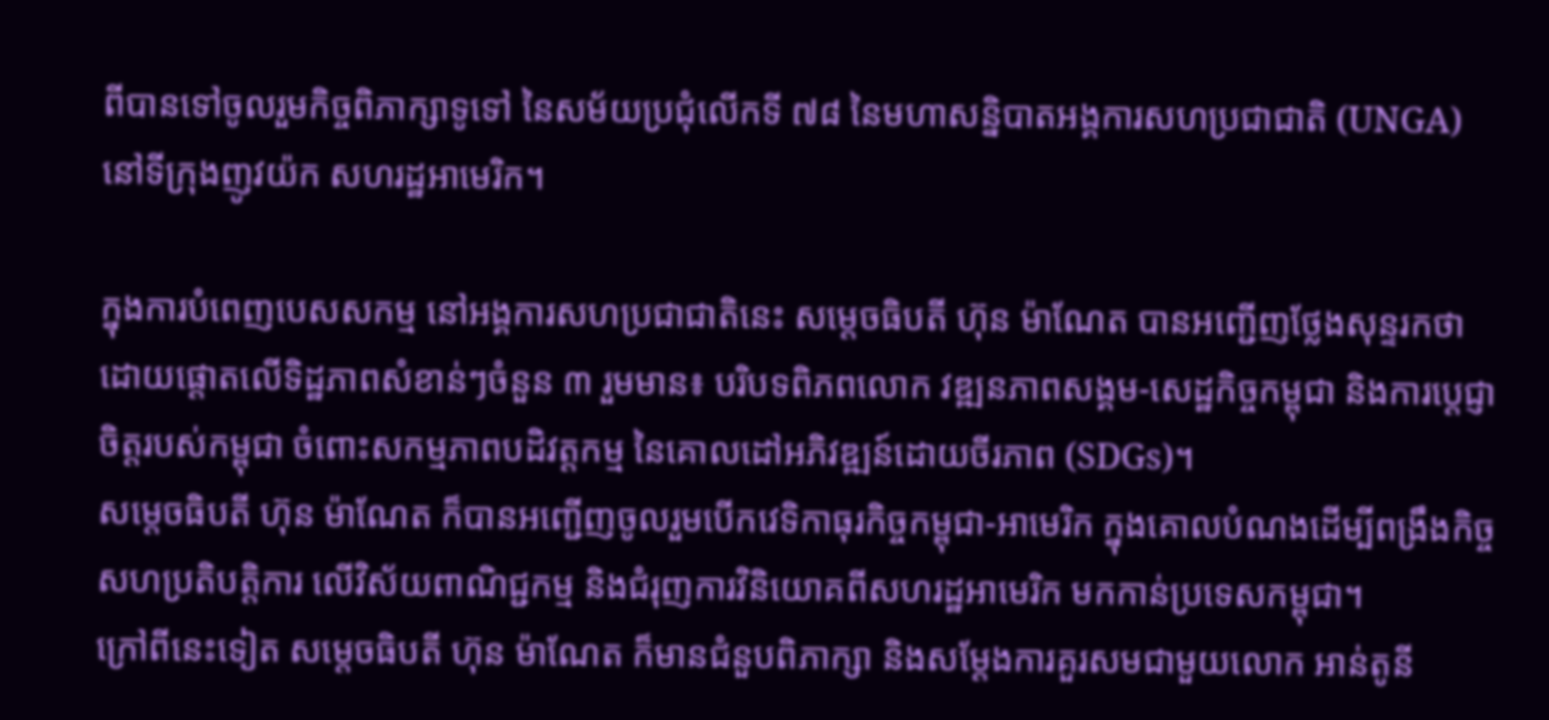ពីបានទៅចូលរួមកិច្ចពិភាក្សាទូទៅ នៃសម័យប្រជុំលើកទី ៧៨ នៃមហាសន្និបាតអង្គការសហប្រជាជាតិ (UNGA) នៅទីក្រុងញូវយ៉ក សហរដ្ឋអាមេរិក។

ក្នុងការបំពេញបេសសកម្ម នៅអង្គការសហប្រជាជាតិនេះ សម្តេចធិបតី ហ៊ុន ម៉ាណែត បានអញ្ជើញថ្លែងសុន្ទរកថា ដោយផ្ដោតលើទិដ្ឋភាពសំខាន់ៗចំនួន ៣ រួមមាន៖ បរិបទពិភពលោក វឌ្ឍនភាពសង្គម-សេដ្ឋកិច្ចកម្ពុជា និងការប្ដេជ្ញាចិត្តរបស់កម្ពុជា ចំពោះសកម្មភាពបដិវត្តកម្ម នៃគោលដៅអភិវឌ្ឍន៍ដោយចីរភាព (SDGs)។
សម្តេចធិបតី ហ៊ុន ម៉ាណែត ក៏បានអញ្ជើញចូលរួមបើកវេទិកាធុរកិច្ចកម្ពុជា-អាមេរិក ក្នុងគោលបំណងដើម្បីពង្រឹងកិច្ចសហប្រតិបត្តិការ លើវិស័យពាណិជ្ជកម្ម និងជំរុញការវិនិយោគពីសហរដ្ឋអាមេរិក មកកាន់ប្រទេសកម្ពុជា។
ក្រៅពីនេះទៀត សម្តេចធិបតី ហ៊ុន ម៉ាណែត ក៏មានជំនួបពិភាក្សា និងសម្ដែងការគួរសមជាមួយលោក អាន់តូនី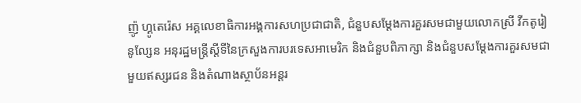ញ៉ូ ហ្គូតេរ៉េស អគ្គលេខាធិការអង្គការសហប្រជាជាតិ, ជំនួបសម្ដែងការគួរសមជាមួយលោកស្រី វីកតូរៀ នូល្សែន អនុរដ្ឋមន្ត្រីស្ដីទីនៃក្រសួងការបរទេសអាមេរិក និងជំនួបពិភាក្សា និងជំនួបសម្ដែងការគួរសមជាមួយឥស្សរជន និងតំណាងស្ថាប័នអន្តរ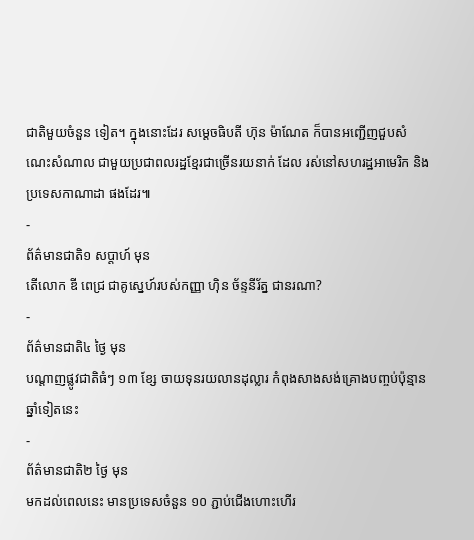ជាតិមួយចំនួន ទៀត។ ក្នុងនោះដែរ សម្ដេចធិបតី ហ៊ុន ម៉ាណែត ក៏បានអញ្ជើញជួបសំណេះសំណាល ជាមួយប្រជាពលរដ្ឋខ្មែរជាច្រើនរយនាក់ ដែល រស់នៅសហរដ្ឋអាមេរិក និងប្រទេសកាណាដា ផងដែរ៕
-
ព័ត៌មានជាតិ១ សប្តាហ៍ មុន
តើលោក ឌី ពេជ្រ ជាគូស្នេហ៍របស់កញ្ញា ហ៊ិន ច័ន្ទនីរ័ត្ន ជានរណា?
-
ព័ត៌មានជាតិ៤ ថ្ងៃ មុន
បណ្តាញផ្លូវជាតិធំៗ ១៣ ខ្សែ ចាយទុនរយលានដុល្លារ កំពុងសាងសង់គ្រោងបញ្ចប់ប៉ុន្មានឆ្នាំទៀតនេះ
-
ព័ត៌មានជាតិ២ ថ្ងៃ មុន
មកដល់ពេលនេះ មានប្រទេសចំនួន ១០ ភ្ជាប់ជើងហោះហើរ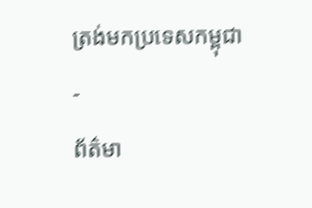ត្រង់មកប្រទេសកម្ពុជា
-
ព័ត៌មា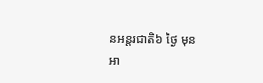នអន្ដរជាតិ៦ ថ្ងៃ មុន
អា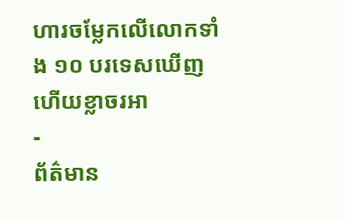ហារចម្លែកលើលោកទាំង ១០ បរទេសឃើញហើយខ្លាចរអា
-
ព័ត៌មាន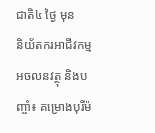ជាតិ៤ ថ្ងៃ មុន
និយ័តករអាជីវកម្មអចលនវត្ថុ និងបញ្ចាំ៖ គម្រោងបុរីម៉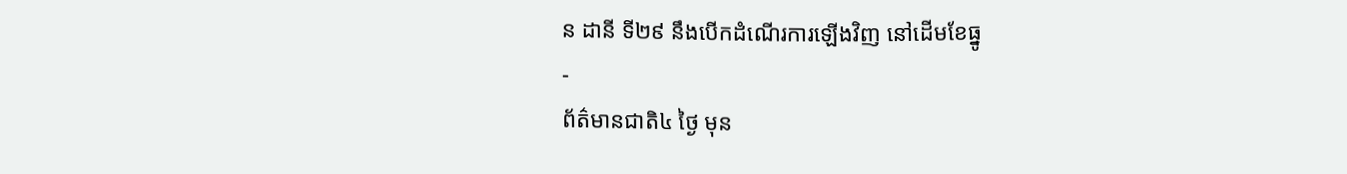ន ដានី ទី២៩ នឹងបើកដំណើរការឡើងវិញ នៅដើមខែធ្នូ
-
ព័ត៌មានជាតិ៤ ថ្ងៃ មុន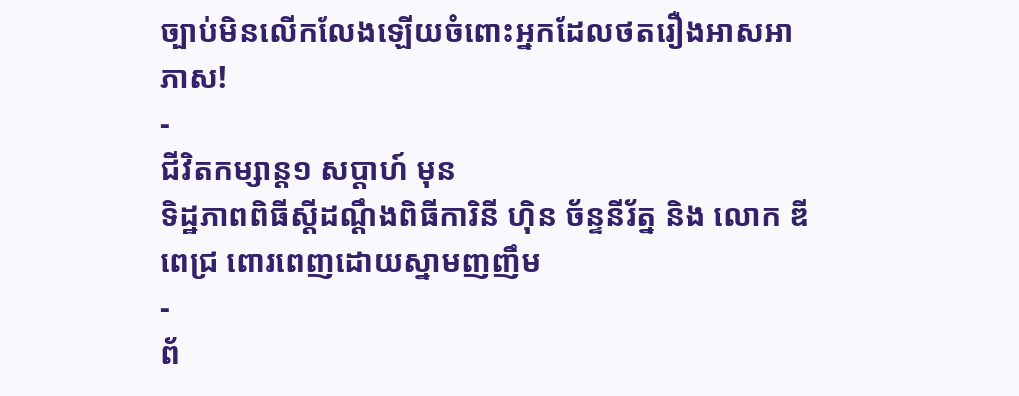ច្បាប់មិនលើកលែងឡើយចំពោះអ្នកដែលថតរឿងអាសអាភាស!
-
ជីវិតកម្សាន្ដ១ សប្តាហ៍ មុន
ទិដ្ឋភាពពិធីស្ដីដណ្ដឹងពិធីការិនី ហ៊ិន ច័ន្ទនីរ័ត្ន និង លោក ឌី ពេជ្រ ពោរពេញដោយស្នាមញញឹម
-
ព័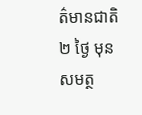ត៌មានជាតិ២ ថ្ងៃ មុន
សមត្ថ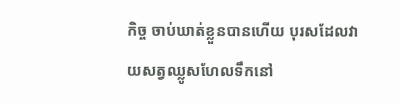កិច្ច ចាប់ឃាត់ខ្លួនបានហើយ បុរសដែលវាយសត្វឈ្លូសហែលទឹកនៅ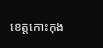ខេត្តកោះកុង